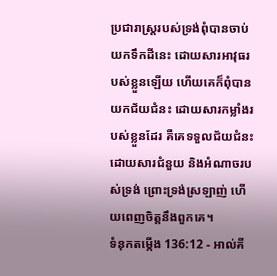ប្រជារាស្ត្ររបស់ទ្រង់ពុំបានចាប់យកទឹកដីនេះ ដោយសារអាវុធរបស់ខ្លួនឡើយ ហើយគេក៏ពុំបានយកជ័យជំនះ ដោយសារកម្លាំងរបស់ខ្លួនដែរ គឺគេទទួលជ័យជំនះដោយសារជំនួយ និងអំណាចរបស់ទ្រង់ ព្រោះទ្រង់ស្រឡាញ់ ហើយពេញចិត្តនឹងពួកគេ។
ទំនុកតម្កើង 136:12 - អាល់គី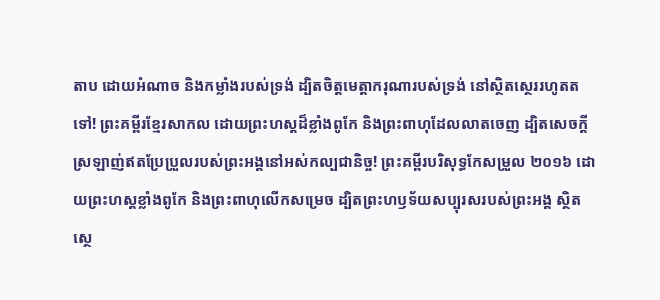តាប ដោយអំណាច និងកម្លាំងរបស់ទ្រង់ ដ្បិតចិត្តមេត្តាករុណារបស់ទ្រង់ នៅស្ថិតស្ថេររហូតតទៅ! ព្រះគម្ពីរខ្មែរសាកល ដោយព្រះហស្តដ៏ខ្លាំងពូកែ និងព្រះពាហុដែលលាតចេញ ដ្បិតសេចក្ដីស្រឡាញ់ឥតប្រែប្រួលរបស់ព្រះអង្គនៅអស់កល្បជានិច្ច! ព្រះគម្ពីរបរិសុទ្ធកែសម្រួល ២០១៦ ដោយព្រះហស្តខ្លាំងពូកែ និងព្រះពាហុលើកសម្រេច ដ្បិតព្រះហឫទ័យសប្បុរសរបស់ព្រះអង្គ ស្ថិតស្ថេ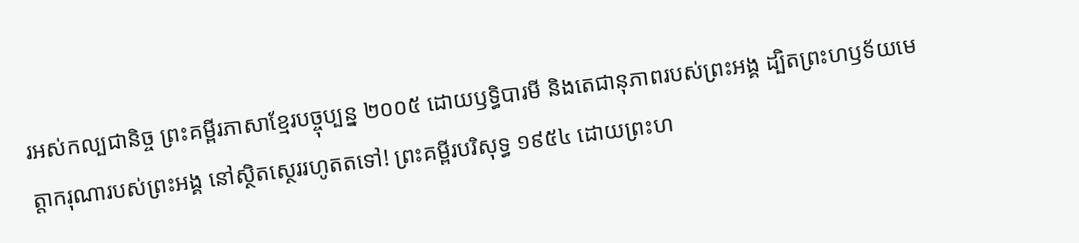រអស់កល្បជានិច្ច ព្រះគម្ពីរភាសាខ្មែរបច្ចុប្បន្ន ២០០៥ ដោយឫទ្ធិបារមី និងតេជានុភាពរបស់ព្រះអង្គ ដ្បិតព្រះហឫទ័យមេត្តាករុណារបស់ព្រះអង្គ នៅស្ថិតស្ថេររហូតតទៅ! ព្រះគម្ពីរបរិសុទ្ធ ១៩៥៤ ដោយព្រះហ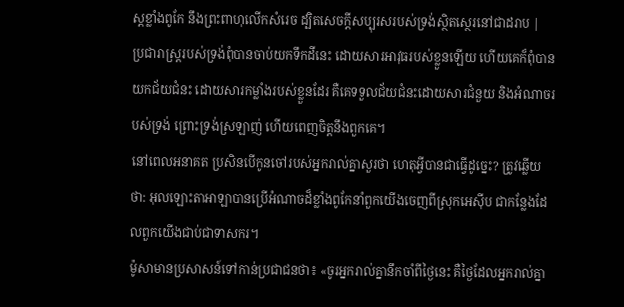ស្តខ្លាំងពូកែ នឹងព្រះពាហុលើកសំរេច ដ្បិតសេចក្ដីសប្បុរសរបស់ទ្រង់ស្ថិតស្ថេរនៅជាដរាប |
ប្រជារាស្ត្ររបស់ទ្រង់ពុំបានចាប់យកទឹកដីនេះ ដោយសារអាវុធរបស់ខ្លួនឡើយ ហើយគេក៏ពុំបានយកជ័យជំនះ ដោយសារកម្លាំងរបស់ខ្លួនដែរ គឺគេទទួលជ័យជំនះដោយសារជំនួយ និងអំណាចរបស់ទ្រង់ ព្រោះទ្រង់ស្រឡាញ់ ហើយពេញចិត្តនឹងពួកគេ។
នៅពេលអនាគត ប្រសិនបើកូនចៅរបស់អ្នករាល់គ្នាសួរថា ហេតុអ្វីបានជាធ្វើដូច្នេះ? ត្រូវឆ្លើយថា: អុលឡោះតាអាឡាបានប្រើអំណាចដ៏ខ្លាំងពូកែនាំពួកយើងចេញពីស្រុកអេស៊ីប ជាកន្លែងដែលពួកយើងជាប់ជាទាសករ។
ម៉ូសាមានប្រសាសន៍ទៅកាន់ប្រជាជនថា៖ «ចូរអ្នករាល់គ្នានឹកចាំពីថ្ងៃនេះ គឺថ្ងៃដែលអ្នករាល់គ្នា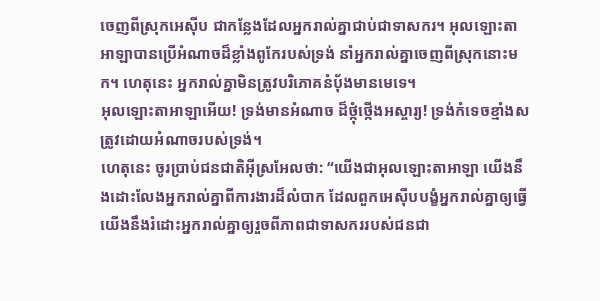ចេញពីស្រុកអេស៊ីប ជាកន្លែងដែលអ្នករាល់គ្នាជាប់ជាទាសករ។ អុលឡោះតាអាឡាបានប្រើអំណាចដ៏ខ្លាំងពូកែរបស់ទ្រង់ នាំអ្នករាល់គ្នាចេញពីស្រុកនោះមក។ ហេតុនេះ អ្នករាល់គ្នាមិនត្រូវបរិភោគនំបុ័ងមានមេទេ។
អុលឡោះតាអាឡាអើយ! ទ្រង់មានអំណាច ដ៏ថ្កុំថ្កើងអស្ចារ្យ! ទ្រង់កំទេចខ្មាំងសត្រូវដោយអំណាចរបស់ទ្រង់។
ហេតុនេះ ចូរប្រាប់ជនជាតិអ៊ីស្រអែលថា: “យើងជាអុលឡោះតាអាឡា យើងនឹងដោះលែងអ្នករាល់គ្នាពីការងារដ៏លំបាក ដែលពួកអេស៊ីបបង្ខំអ្នករាល់គ្នាឲ្យធ្វើ យើងនឹងរំដោះអ្នករាល់គ្នាឲ្យរួចពីភាពជាទាសកររបស់ជនជា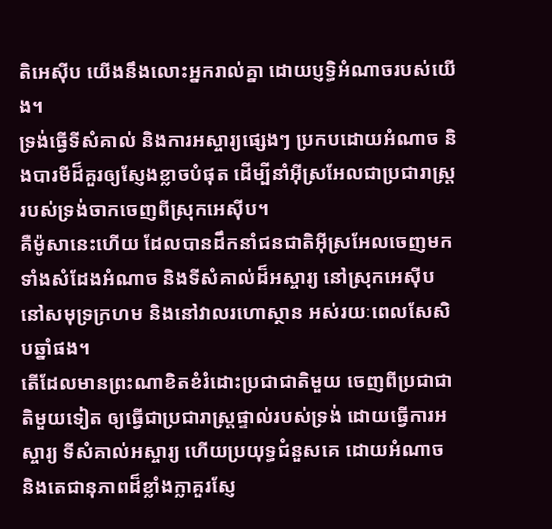តិអេស៊ីប យើងនឹងលោះអ្នករាល់គ្នា ដោយប្ញទ្ធិអំណាចរបស់យើង។
ទ្រង់ធ្វើទីសំគាល់ និងការអស្ចារ្យផ្សេងៗ ប្រកបដោយអំណាច និងបារមីដ៏គួរឲ្យស្ញែងខ្លាចបំផុត ដើម្បីនាំអ៊ីស្រអែលជាប្រជារាស្ត្ររបស់ទ្រង់ចាកចេញពីស្រុកអេស៊ីប។
គឺម៉ូសានេះហើយ ដែលបានដឹកនាំជនជាតិអ៊ីស្រអែលចេញមក ទាំងសំដែងអំណាច និងទីសំគាល់ដ៏អស្ចារ្យ នៅស្រុកអេស៊ីប នៅសមុទ្រក្រហម និងនៅវាលរហោស្ថាន អស់រយៈពេលសែសិបឆ្នាំផង។
តើដែលមានព្រះណាខិតខំរំដោះប្រជាជាតិមួយ ចេញពីប្រជាជាតិមួយទៀត ឲ្យធ្វើជាប្រជារាស្ត្រផ្ទាល់របស់ទ្រង់ ដោយធ្វើការអស្ចារ្យ ទីសំគាល់អស្ចារ្យ ហើយប្រយុទ្ធជំនួសគេ ដោយអំណាច និងតេជានុភាពដ៏ខ្លាំងក្លាគួរស្ញែ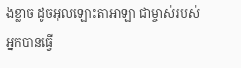ងខ្លាច ដូចអុលឡោះតាអាឡា ជាម្ចាស់របស់អ្នកបានធ្វើ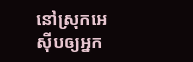នៅស្រុកអេស៊ីបឲ្យអ្នក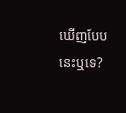ឃើញបែបនេះឬទេ?